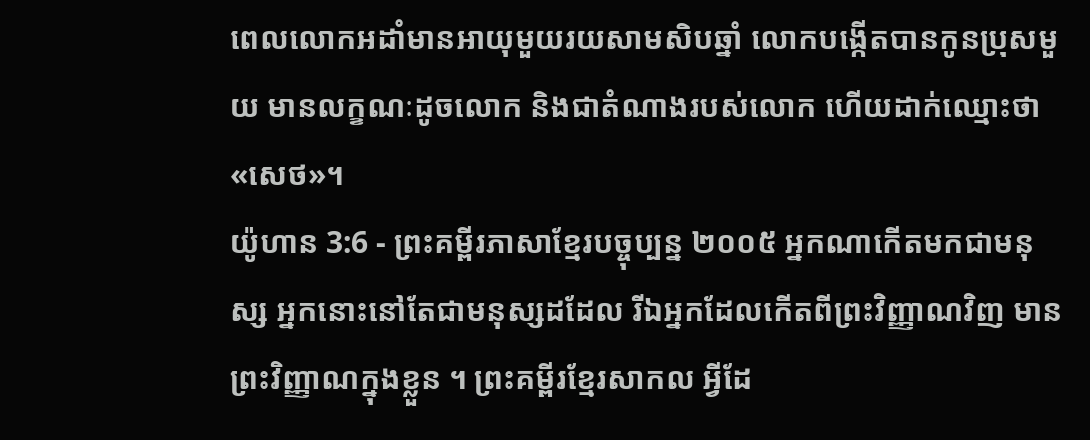ពេលលោកអដាំមានអាយុមួយរយសាមសិបឆ្នាំ លោកបង្កើតបានកូនប្រុសមួយ មានលក្ខណៈដូចលោក និងជាតំណាងរបស់លោក ហើយដាក់ឈ្មោះថា «សេថ»។
យ៉ូហាន 3:6 - ព្រះគម្ពីរភាសាខ្មែរបច្ចុប្បន្ន ២០០៥ អ្នកណាកើតមកជាមនុស្ស អ្នកនោះនៅតែជាមនុស្សដដែល រីឯអ្នកដែលកើតពីព្រះវិញ្ញាណវិញ មានព្រះវិញ្ញាណក្នុងខ្លួន ។ ព្រះគម្ពីរខ្មែរសាកល អ្វីដែ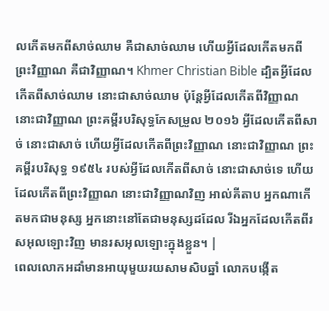លកើតមកពីសាច់ឈាម គឺជាសាច់ឈាម ហើយអ្វីដែលកើតមកពីព្រះវិញ្ញាណ គឺជាវិញ្ញាណ។ Khmer Christian Bible ដ្បិតអ្វីដែលកើតពីសាច់ឈាម នោះជាសាច់ឈាម ប៉ុន្ដែអ្វីដែលកើតពីវិញ្ញាណ នោះជាវិញ្ញាណ ព្រះគម្ពីរបរិសុទ្ធកែសម្រួល ២០១៦ អ្វីដែលកើតពីសាច់ នោះជាសាច់ ហើយអ្វីដែលកើតពីព្រះវិញ្ញាណ នោះជាវិញ្ញាណ ព្រះគម្ពីរបរិសុទ្ធ ១៩៥៤ របស់អ្វីដែលកើតពីសាច់ នោះជាសាច់ទេ ហើយដែលកើតពីព្រះវិញ្ញាណ នោះជាវិញ្ញាណវិញ អាល់គីតាប អ្នកណាកើតមកជាមនុស្ស អ្នកនោះនៅតែជាមនុស្សដដែល រីឯអ្នកដែលកើតពីរសអុលឡោះវិញ មានរសអុលឡោះក្នុងខ្លួន។ |
ពេលលោកអដាំមានអាយុមួយរយសាមសិបឆ្នាំ លោកបង្កើត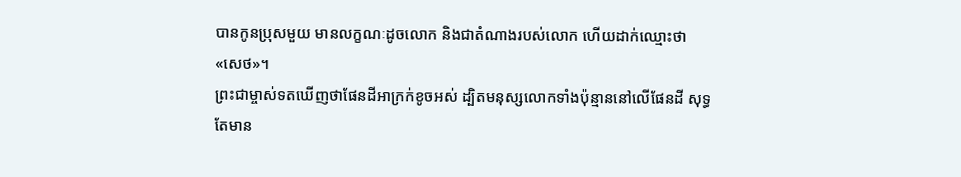បានកូនប្រុសមួយ មានលក្ខណៈដូចលោក និងជាតំណាងរបស់លោក ហើយដាក់ឈ្មោះថា «សេថ»។
ព្រះជាម្ចាស់ទតឃើញថាផែនដីអាក្រក់ខូចអស់ ដ្បិតមនុស្សលោកទាំងប៉ុន្មាននៅលើផែនដី សុទ្ធតែមាន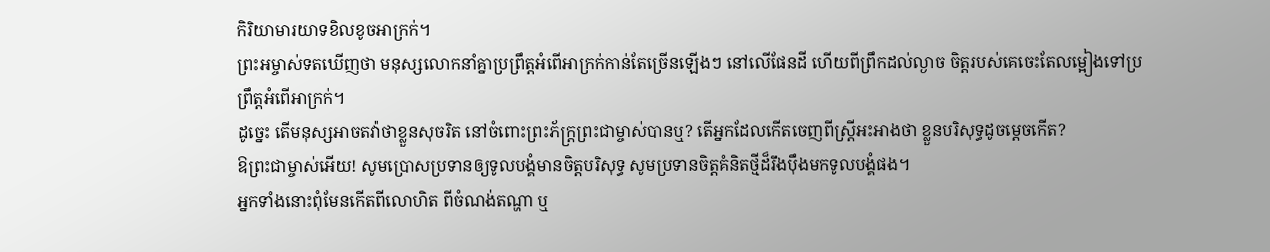កិរិយាមារយាទខិលខូចអាក្រក់។
ព្រះអម្ចាស់ទតឃើញថា មនុស្សលោកនាំគ្នាប្រព្រឹត្តអំពើអាក្រក់កាន់តែច្រើនឡើងៗ នៅលើផែនដី ហើយពីព្រឹកដល់ល្ងាច ចិត្តរបស់គេចេះតែលម្អៀងទៅប្រព្រឹត្តអំពើអាក្រក់។
ដូច្នេះ តើមនុស្សអាចតវ៉ាថាខ្លួនសុចរិត នៅចំពោះព្រះភ័ក្ត្រព្រះជាម្ចាស់បានឬ? តើអ្នកដែលកើតចេញពីស្ត្រីអះអាងថា ខ្លួនបរិសុទ្ធដូចម្ដេចកើត?
ឱព្រះជាម្ចាស់អើយ! សូមប្រោសប្រទានឲ្យទូលបង្គំមានចិត្តបរិសុទ្ធ សូមប្រទានចិត្តគំនិតថ្មីដ៏រឹងប៉ឹងមកទូលបង្គំផង។
អ្នកទាំងនោះពុំមែនកើតពីលោហិត ពីចំណង់តណ្ហា ឬ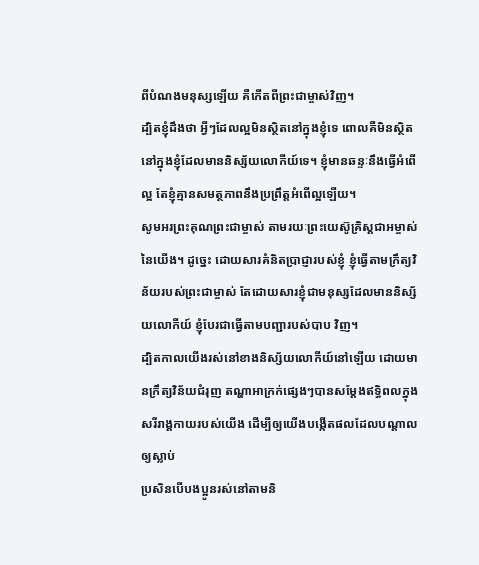ពីបំណងមនុស្សឡើយ គឺកើតពីព្រះជាម្ចាស់វិញ។
ដ្បិតខ្ញុំដឹងថា អ្វីៗដែលល្អមិនស្ថិតនៅក្នុងខ្ញុំទេ ពោលគឺមិនស្ថិតនៅក្នុងខ្ញុំដែលមាននិស្ស័យលោកីយ៍ទេ។ ខ្ញុំមានឆន្ទៈនឹងធ្វើអំពើល្អ តែខ្ញុំគ្មានសមត្ថភាពនឹងប្រព្រឹត្តអំពើល្អឡើយ។
សូមអរព្រះគុណព្រះជាម្ចាស់ តាមរយៈព្រះយេស៊ូគ្រិស្តជាអម្ចាស់នៃយើង។ ដូច្នេះ ដោយសារគំនិតប្រាជ្ញារបស់ខ្ញុំ ខ្ញុំធ្វើតាមក្រឹត្យវិន័យរបស់ព្រះជាម្ចាស់ តែដោយសារខ្ញុំជាមនុស្សដែលមាននិស្ស័យលោកីយ៍ ខ្ញុំបែរជាធ្វើតាមបញ្ជារបស់បាប វិញ។
ដ្បិតកាលយើងរស់នៅខាងនិស្ស័យលោកីយ៍នៅឡើយ ដោយមានក្រឹត្យវិន័យជំរុញ តណ្ហាអាក្រក់ផ្សេងៗបានសម្តែងឥទ្ធិពលក្នុងសរីរាង្គកាយរបស់យើង ដើម្បីឲ្យយើងបង្កើតផលដែលបណ្ដាលឲ្យស្លាប់
ប្រសិនបើបងប្អូនរស់នៅតាមនិ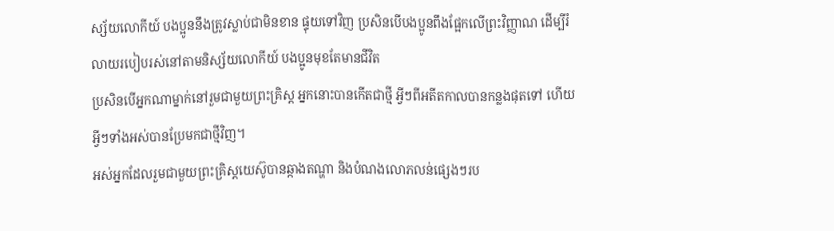ស្ស័យលោកីយ៍ បងប្អូននឹងត្រូវស្លាប់ជាមិនខាន ផ្ទុយទៅវិញ ប្រសិនបើបងប្អូនពឹងផ្អែកលើព្រះវិញ្ញាណ ដើម្បីរំលាយរបៀបរស់នៅតាមនិស្ស័យលោកីយ៍ បងប្អូនមុខតែមានជីវិត
ប្រសិនបើអ្នកណាម្នាក់នៅរួមជាមួយព្រះគ្រិស្ត អ្នកនោះបានកើតជាថ្មី អ្វីៗពីអតីតកាលបានកន្លងផុតទៅ ហើយអ្វីៗទាំងអស់បានប្រែមកជាថ្មីវិញ។
អស់អ្នកដែលរួមជាមួយព្រះគ្រិស្តយេស៊ូបានឆ្កាងតណ្ហា និងបំណងលោភលន់ផ្សេងៗរប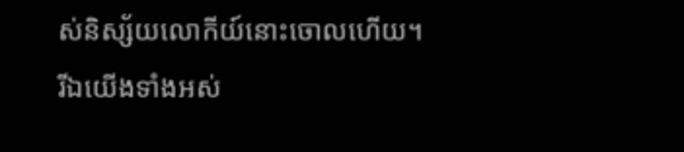ស់និស្ស័យលោកីយ៍នោះចោលហើយ។
រីឯយើងទាំងអស់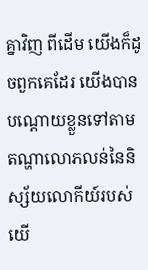គ្នាវិញ ពីដើម យើងក៏ដូចពួកគេដែរ យើងបានបណ្ដោយខ្លួនទៅតាមតណ្ហាលោភលន់នៃនិស្ស័យលោកីយ៍របស់យើ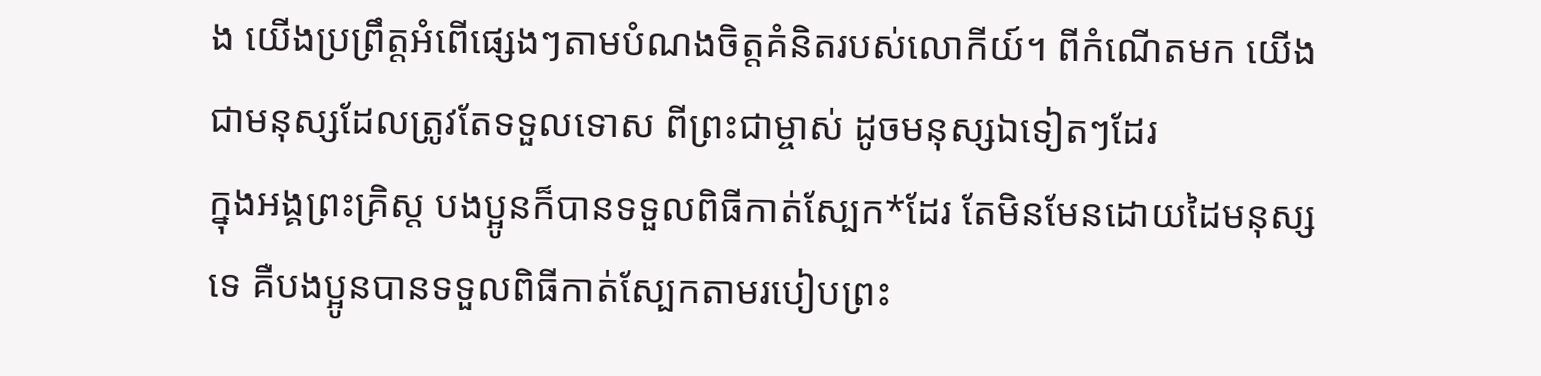ង យើងប្រព្រឹត្តអំពើផ្សេងៗតាមបំណងចិត្តគំនិតរបស់លោកីយ៍។ ពីកំណើតមក យើងជាមនុស្សដែលត្រូវតែទទួលទោស ពីព្រះជាម្ចាស់ ដូចមនុស្សឯទៀតៗដែរ
ក្នុងអង្គព្រះគ្រិស្ត បងប្អូនក៏បានទទួលពិធីកាត់ស្បែក*ដែរ តែមិនមែនដោយដៃមនុស្សទេ គឺបងប្អូនបានទទួលពិធីកាត់ស្បែកតាមរបៀបព្រះ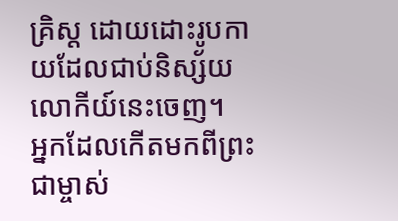គ្រិស្ត ដោយដោះរូបកាយដែលជាប់និស្ស័យលោកីយ៍នេះចេញ។
អ្នកដែលកើតមកពីព្រះជាម្ចាស់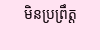មិនប្រព្រឹត្ត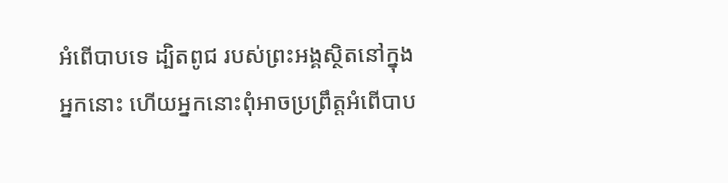អំពើបាបទេ ដ្បិតពូជ របស់ព្រះអង្គស្ថិតនៅក្នុងអ្នកនោះ ហើយអ្នកនោះពុំអាចប្រព្រឹត្តអំពើបាប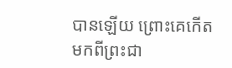បានឡើយ ព្រោះគេកើតមកពីព្រះជា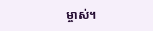ម្ចាស់។